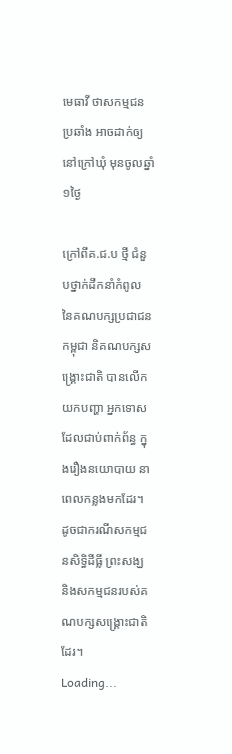មេធាវី ថាសកម្មជនប្រឆាំង អាចដាក់ឲ្យនៅក្រៅឃុំ មុនចូលឆ្នាំ១ថ្ងៃ

ក្រៅពីគ.ជ.ប ថ្មី ជំនួបថ្នាក់ដឹកនាំកំពូល នៃគណបក្សប្រជាជនកម្ពុជា និគណបក្សសង្គ្រោះជាតិ បានលើកយកបញ្ហា អ្នកទោសដែលជាប់ពាក់ព័ន្ធ ក្នុងរឿងនយោបាយ នាពេលកន្លងមកដែរ។ ដូចជាករណីសកម្មជនសិទ្ធិដីធ្លី ព្រះសង្ឃ និងសកម្មជនរបស់គណបក្សសង្គ្រោះជាតិ ដែរ។
Loading...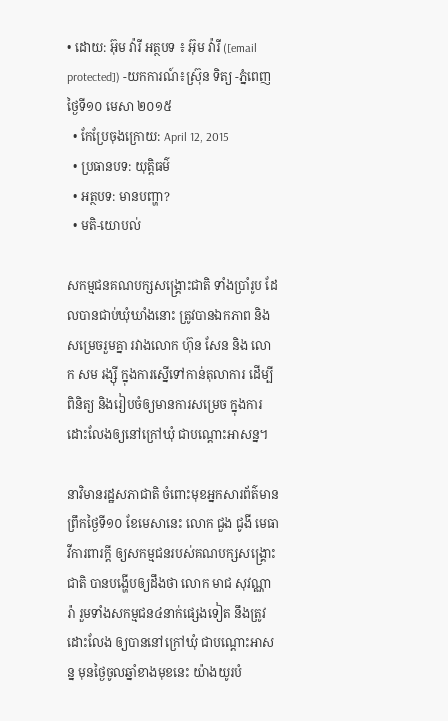• ដោយ: អ៊ុម វ៉ារី អត្ថបទ ៖ អ៊ុម វ៉ារី ([email protected]) -យកការណ៍៖ស្រ៊ុន ទិត្យ -ភ្នំពេញថ្ងៃទី១០ មេសា ២០១៥
  • កែប្រែចុងក្រោយ: April 12, 2015
  • ប្រធានបទ: យុត្តិធម៌
  • អត្ថបទ: មានបញ្ហា?
  • មតិ-យោបល់

សកម្មជនគណបក្សសង្គ្រោះជាតិ ទាំងប្រាំរូប ដែលបានជាប់ឃុំឃាំងនោះ ត្រូវបានឯកភាព និងសម្រេចរួមគ្នា រវាងលោក ហ៊ុន សែន និង លោក សម រង្ស៊ី ក្នុងការស្នើទៅកាន់តុលាការ ដើម្បីពិនិត្យ និងរៀបចំឲ្យមានការសម្រេច ក្នុងការដោះលែងឲ្យនៅក្រៅឃុំ ជាបណ្តោះអាសន្ន។

នាវិមានរដ្ឋសភាជាតិ ចំពោះមុខអ្នកសារព័ត៌មាន ព្រឹកថ្ងៃទី១០ ខែមេសានេះ លោក ជួង ជូងី មេធាវីការពារក្ដី ឲ្យសកម្មជនរបស់គណបក្សសង្គ្រោះជាតិ បានបង្ហើបឲ្យដឹងថា លោក មាជ សុវណ្ណារ៉ា រួមទាំងសកម្មជន៤នាក់ផ្សេងទៀត នឹងត្រូវដោះលែង ឲ្យបាននៅក្រៅឃុំ ជាបណ្តោះអាសន្ន មុនថ្ងៃចូលឆ្នាំខាងមុខនេះ យ៉ាងយូរបំ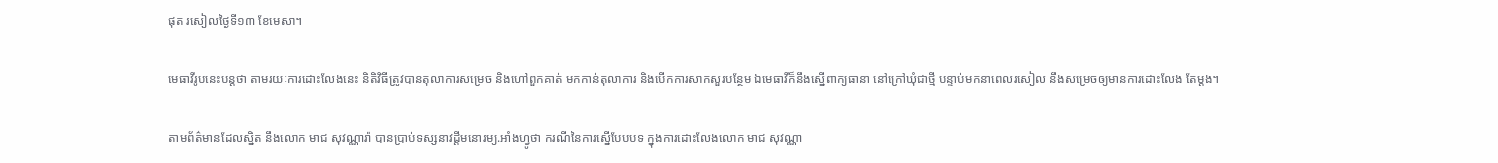ផុត រសៀលថ្ងៃទី១៣ ខែមេសា។

មេធាវីរូបនេះបន្តថា តាមរយៈការដោះលែងនេះ និតិវិធីត្រូវបានតុលាការសម្រេច និងហៅពួកគាត់ មកកាន់តុលាការ និងបើកការសាកសួរបន្ថែម ឯមេធាវីក៏នឹងស្នើពាក្យធានា នៅក្រៅឃុំជាថ្មី បន្ទាប់មកនាពេលរសៀល នឹងសម្រេចឲ្យមានការដោះលែង តែម្តង។

តាមព័ត៌មានដែលស្និត នឹងលោក មាជ សុវណ្ណារ៉ា បានប្រាប់ទស្សនាវដ្តីមនោរម្យ.អាំងហ្វូថា ករណីនៃការស្នើបែបបទ ក្នុងការដោះលែងលោក មាជ សុវណ្ណា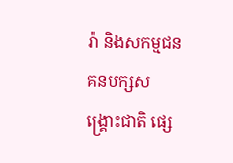រ៉ា និងសកម្មជនគនបក្សសង្គ្រោះជាតិ ផ្សេ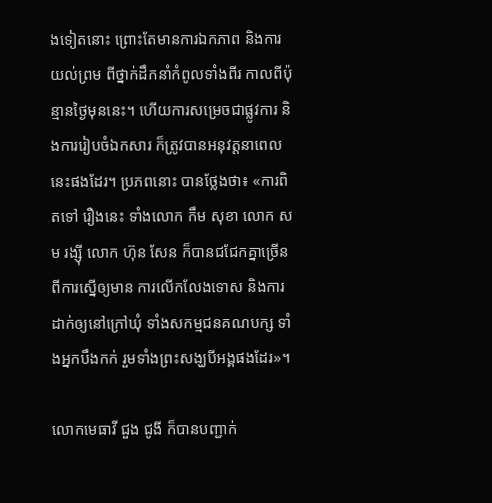ងទៀតនោះ ព្រោះតែមានការឯកភាព និងការយល់ព្រម ពីថ្នាក់ដឹកនាំកំពូលទាំងពីរ កាលពីប៉ុន្មានថ្ងៃមុននេះ។ ហើយការសម្រេចជាផ្លូវការ និងការរៀបចំឯកសារ ក៏ត្រូវបានអនុវត្តនាពេលនេះផងដែរ។ ប្រភពនោះ បានថ្លែងថា៖ «ការពិតទៅ រឿងនេះ ទាំងលោក កឹម សុខា លោក សម រង្ស៊ី លោក ហ៊ុន សែន ក៏បានជជែកគ្នាច្រើន ពីការស្នើឲ្យមាន ការលើកលែងទោស និងការដាក់ឲ្យនៅក្រៅឃុំ ទាំងសកម្មជនគណបក្ស ទាំងអ្នកបឹងកក់ រួមទាំងព្រះសង្ឃបីអង្គផងដែរ»។

លោកមេធាវី ជួង ជូងី ក៏បានបញ្ជាក់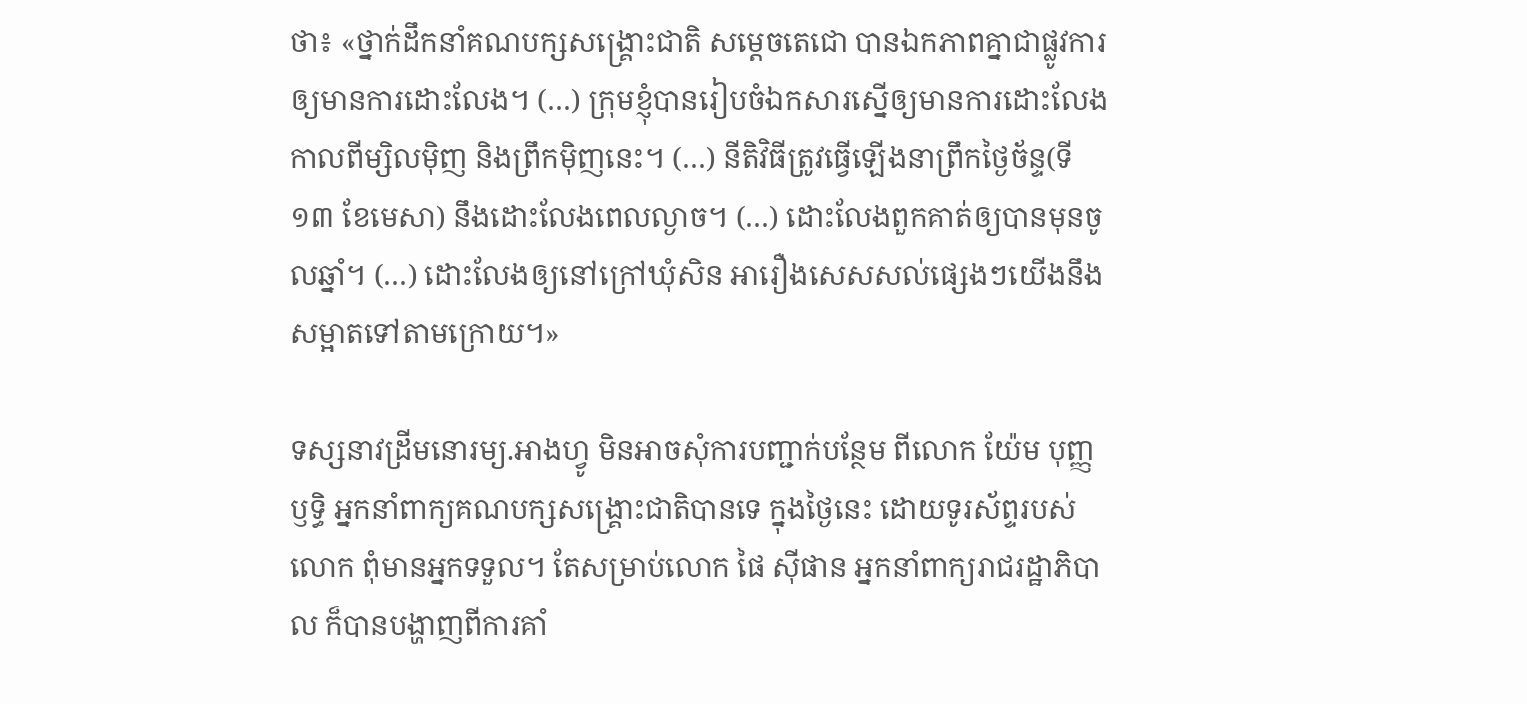ថា៖ «ថ្នាក់ដឹកនាំគណបក្សសង្គ្រោះជាតិ សម្តេចតេជោ បានឯកភាពគ្នាជាផ្លូវការ ឲ្យមានការដោះលែង។ (…) ក្រុមខ្ញុំបានរៀបចំឯកសារស្នើឲ្យមានការដោះលែងកាលពីម្សិលម៉ិញ និងព្រឹកម៉ិញនេះ។ (…) នីតិវិធីត្រូវធ្វើឡើងនាព្រឹកថ្ងៃច័ន្ទ(ទី១៣ ខែមេសា) នឹងដោះលែងពេលល្ងាច។ (…) ដោះលែងពួកគាត់ឲ្យបានមុនចូលឆ្នាំ។ (…) ដោះលែងឲ្យនៅក្រៅឃុំសិន អារឿងសេសសល់ផ្សេងៗយើងនឹងសម្អាតទៅតាមក្រោយ។»

ទស្សនាវដ្រីមនោរម្យ.អាងហ្វូ មិនអាចសុំការបញ្ជាក់បន្ថែម ពីលោក យ៉ែម បុញ្ញឫទ្ធិ អ្នកនាំពាក្យគណបក្សសង្គ្រោះជាតិបានទេ ក្នុងថ្ងៃនេះ ដោយទូរស័ព្ទរបស់លោក ពុំមានអ្នកទទួល។ តែសម្រាប់លោក ផៃ ស៊ីផាន អ្នកនាំពាក្យរាជរដ្ឋាភិបាល ក៏បានបង្ហាញពីការគាំ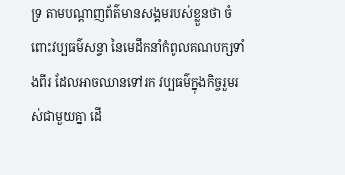ទ្រ តាមបណ្តាញព័ត៌មានសង្គមរបស់ខ្លួនថា ចំពោះវប្បធម៌សន្ទា នៃមេដឹកនាំកំពូលគណបក្សទាំងពីរ ដែលអាចឈានទៅរក វប្បធម៌ក្នុងកិច្ចរួមរស់ជាមួយគ្នា ដើ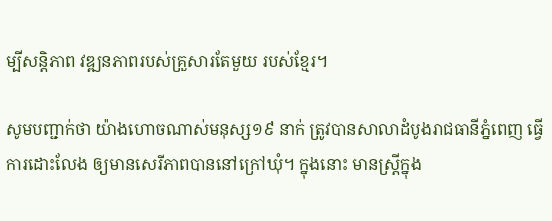ម្បីសន្តិភាព វឌ្ឍនភាពរបស់គ្រួសារតែមួយ របស់ខ្មែរ។

សូមបញ្ជាក់ថា យ៉ាងហោចណាស់មនុស្ស១៩ នាក់ ត្រូវបានសាលាដំបូងរាជធានីភ្នំពេញ ធ្វើការដោះលែង ឲ្យមានសេរីភាពបាននៅក្រៅឃុំ។ ក្នុងនោះ មានស្រ្តីក្នុង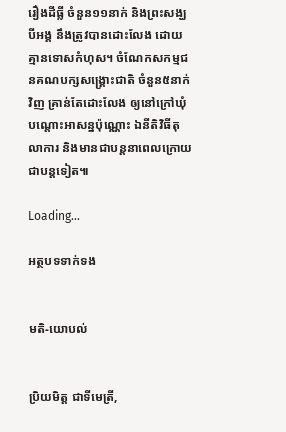រឿងដីធ្លី ចំនួន១១នាក់ និងព្រះសង្ឃបីអង្គ នឹងត្រូវបានដោះលែង ដោយគ្មានទោសកំហុស។ ចំណែកសកម្មជនគណបក្សសង្គ្រោះជាតិ ចំនួន៥នាក់វិញ គ្រាន់តែដោះលែង ឲ្យនៅក្រៅឃុំ បណ្តោះអាសន្នប៉ុណ្ណោះ ឯនីតិវិធីតុលាការ និងមានជាបន្តនាពេលក្រោយ ជាបន្តទៀត៕

Loading...

អត្ថបទទាក់ទង


មតិ-យោបល់


ប្រិយមិត្ត ជាទីមេត្រី,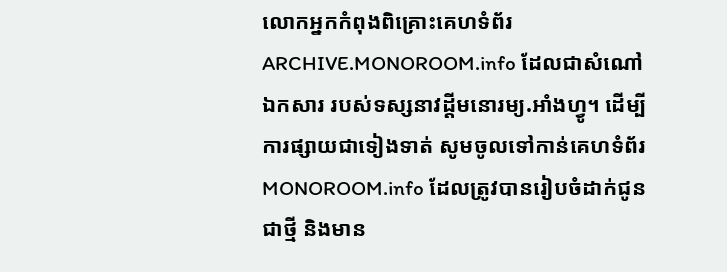លោកអ្នកកំពុងពិគ្រោះគេហទំព័រ ARCHIVE.MONOROOM.info ដែលជាសំណៅឯកសារ របស់ទស្សនាវដ្ដីមនោរម្យ.អាំងហ្វូ។ ដើម្បីការផ្សាយជាទៀងទាត់ សូមចូលទៅកាន់គេហទំព័រ MONOROOM.info ដែលត្រូវបានរៀបចំដាក់ជូន ជាថ្មី និងមាន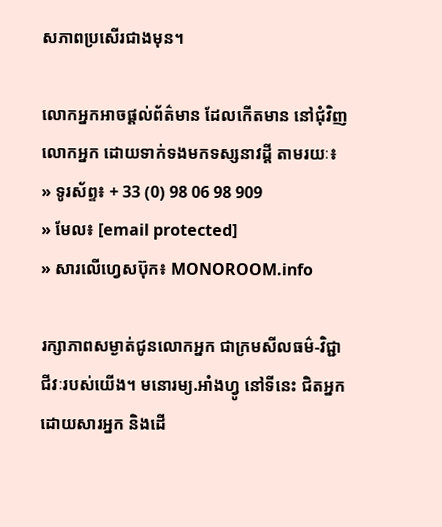សភាពប្រសើរជាងមុន។

លោកអ្នកអាចផ្ដល់ព័ត៌មាន ដែលកើតមាន នៅជុំវិញលោកអ្នក ដោយទាក់ទងមកទស្សនាវដ្ដី តាមរយៈ៖
» ទូរស័ព្ទ៖ + 33 (0) 98 06 98 909
» មែល៖ [email protected]
» សារលើហ្វេសប៊ុក៖ MONOROOM.info

រក្សាភាពសម្ងាត់ជូនលោកអ្នក ជាក្រមសីលធម៌-វិជ្ជាជីវៈរបស់យើង។ មនោរម្យ.អាំងហ្វូ នៅទីនេះ ជិតអ្នក ដោយសារអ្នក និងដើ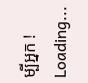ម្បីអ្នក !
Loading...